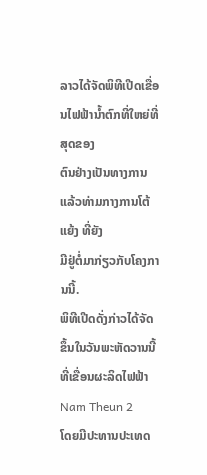ລາວໄດ້ຈັດພິທີເປີດເຂື່ອນໄຟຟ້ານໍ້າຕົກທີ່ໃຫຍ່ທີ່ສຸດຂອງ
ຕົນຢ່າງເປັນທາງການແລ້ວທ່າມກາງການໂຕ້ແຍ້ງ ທີ່ຍັງ
ມີຢູ່ຕໍ່ມາກ່ຽວກັບໂຄງການນີ້.
ພິທີເປີດດັ່ງກ່າວໄດ້ຈັດຂຶ້ນໃນວັນພະຫັດວານນີ້ ທີ່ເຂື່ອນຜະລິດໄຟຟ້າ Nam Theun 2
ໂດຍມີປະທານປະເທດ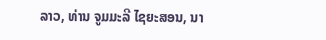ລາວ, ທ່ານ ຈູມມະລີ ໄຊຍະສອນ, ນາ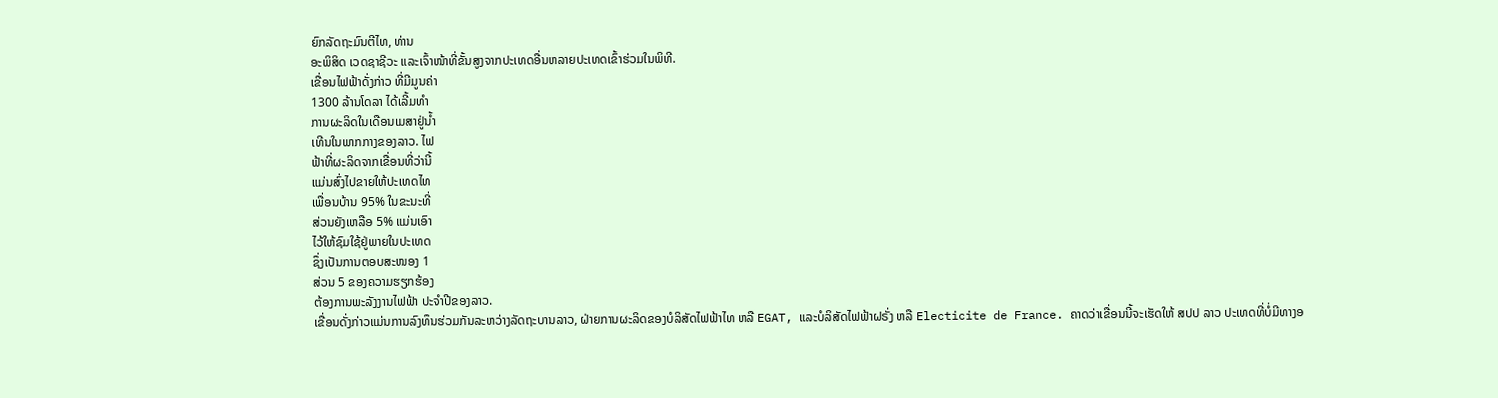ຍົກລັດຖະມົນຕີໄທ, ທ່ານ
ອະພິສິດ ເວດຊາຊີວະ ແລະເຈົ້າໜ້າທີ່ຂັ້ນສູງຈາກປະເທດອື່ນຫລາຍປະເທດເຂົ້າຮ່ວມໃນພິທີ.
ເຂື່ອນໄຟຟ້າດັ່ງກ່າວ ທີ່ມີມູນຄ່າ
1300 ລ້ານໂດລາ ໄດ້ເລີ້ມທຳ
ການຜະລິດໃນເດືອນເມສາຢູ່ນໍ້າ
ເທີນໃນພາກກາງຂອງລາວ. ໄຟ
ຟ້າທີ່ຜະລິດຈາກເຂື່ອນທີ່ວ່ານີ້
ແມ່ນສົ່ງໄປຂາຍໃຫ້ປະເທດໄທ
ເພື່ອນບ້ານ 95% ໃນຂະນະທີ່
ສ່ວນຍັງເຫລືອ 5% ແມ່ນເອົາ
ໄວ້ໃຫ້ຊົມໃຊ້ຢູ່ພາຍໃນປະເທດ
ຊຶ່ງເປັນການຕອບສະໜອງ 1
ສ່ວນ 5 ຂອງຄວາມຮຽກຮ້ອງ
ຕ້ອງການພະລັງງານໄຟຟ້າ ປະຈຳປີຂອງລາວ.
ເຂື່ອນດັ່ງກ່າວແມ່ນການລົງທຶນຮ່ວມກັນລະຫວ່າງລັດຖະບານລາວ, ຝ່າຍການຜະລິດຂອງບໍລິສັດໄຟຟ້າໄທ ຫລື EGAT, ແລະບໍລິສັດໄຟຟ້າຝຣັ່ງ ຫລື Electicite de France. ຄາດວ່າເຂື່ອນນີ້ຈະເຮັດໃຫ້ ສປປ ລາວ ປະເທດທີ່ບໍ່ມີທາງອ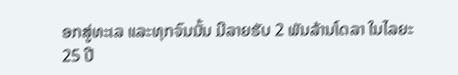ອກສູ່ທະເລ ແລະທຸກຈົນນັ້ນ ມີລາຍຮັບ 2 ພັນລ້ານໂດລາ ໃນໄລຍະ 25 ປີ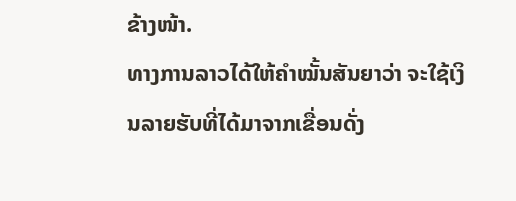ຂ້າງໜ້າ.
ທາງການລາວໄດ້ໃຫ້ຄຳໝັ້ນສັນຍາວ່າ ຈະໃຊ້ເງິນລາຍຮັບທີ່ໄດ້ມາຈາກເຂື່ອນດັ່ງ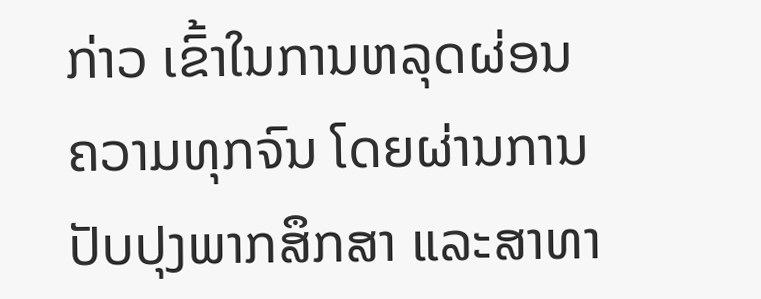ກ່າວ ເຂົ້າໃນການຫລຸດຜ່ອນຄວາມທຸກຈົນ ໂດຍຜ່ານການປັບປຸງພາກສຶກສາ ແລະສາທາ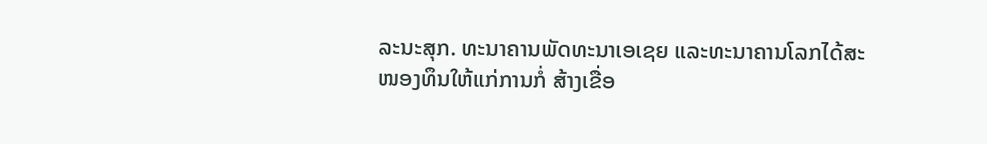ລະນະສຸກ. ທະນາຄານພັດທະນາເອເຊຍ ແລະທະນາຄານໂລກໄດ້ສະໜອງທຶນໃຫ້ແກ່ການກໍ່ ສ້າງເຂື່ອ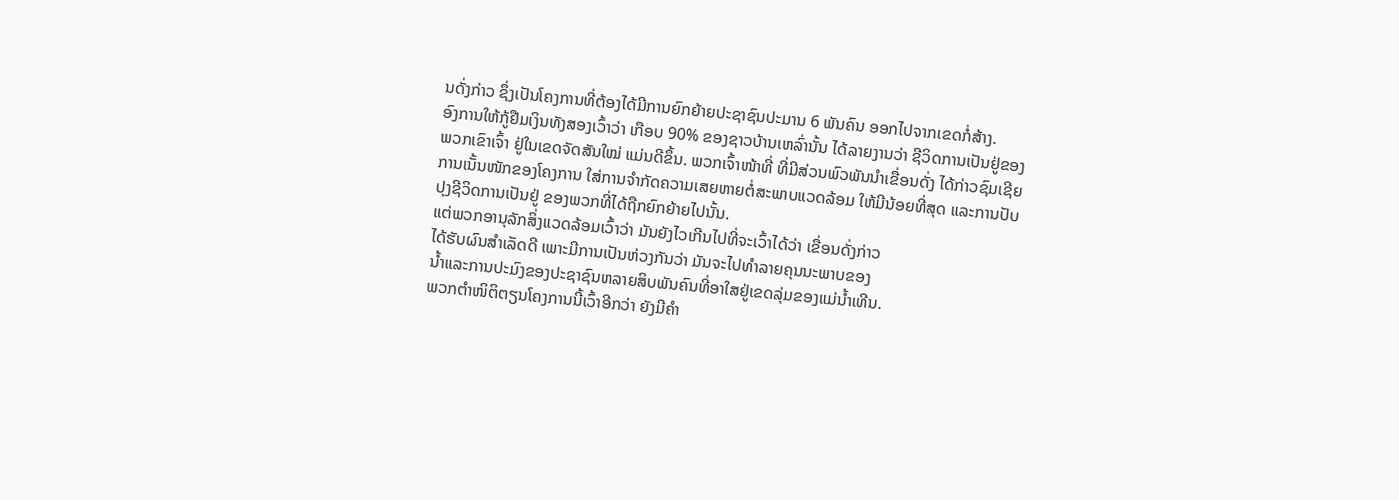ນດັ່ງກ່າວ ຊຶ່ງເປັນໂຄງການທີ່ຕ້ອງໄດ້ມີການຍົກຍ້າຍປະຊາຊົນປະມານ 6 ພັນຄົນ ອອກໄປຈາກເຂດກໍ່ສ້າງ.
ອົງການໃຫ້ກູ້ຢືມເງິນທັງສອງເວົ້າວ່າ ເກືອບ 90% ຂອງຊາວບ້ານເຫລົ່ານັ້ນ ໄດ້ລາຍງານວ່າ ຊີວິດການເປັນຢູ່ຂອງພວກເຂົາເຈົ້າ ຢູ່ໃນເຂດຈັດສັນໃໝ່ ແມ່ນດີຂຶ້ນ. ພວກເຈົ້າໜ້າທີ່ ທີ່ມີສ່ວນພົວພັນນໍາເຂື່ອນດັ່ງ ໄດ້ກ່າວຊົມເຊີຍການເນັ້ນໜັກຂອງໂຄງການ ໃສ່ການຈຳກັດຄວາມເສຍຫາຍຕໍ່ສະພາບແວດລ້ອມ ໃຫ້ມີນ້ອຍທີ່ສຸດ ແລະການປັບປຸງຊີວິດການເປັນຢູ່ ຂອງພວກທີ່ໄດ້ຖືກຍົກຍ້າຍໄປນັ້ນ.
ແຕ່ພວກອານຸລັກສິ່ງແວດລ້ອມເວົ້າວ່າ ມັນຍັງໄວເກີນໄປທີ່ຈະເວົ້າໄດ້ວ່າ ເຂື່ອນດັ່ງກ່າວ
ໄດ້ຮັບຜົນສຳເລັດດີ ເພາະມີການເປັນຫ່ວງກັນວ່າ ມັນຈະໄປທໍາລາຍຄຸນນະພາບຂອງ
ນໍ້າແລະການປະມົງຂອງປະຊາຊົນຫລາຍສິບພັນຄົນທີ່ອາໃສຢູ່ເຂດລຸ່ມຂອງແມ່ນໍ້າເທີນ.
ພວກຕຳໜິຕິຕຽນໂຄງການນີ້ເວົ້າອີກວ່າ ຍັງມີຄຳ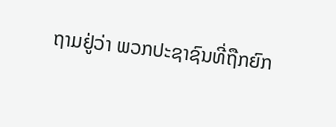ຖາມຢູ່ວ່າ ພວກປະຊາຊົນທີ່ຖືກຍົກ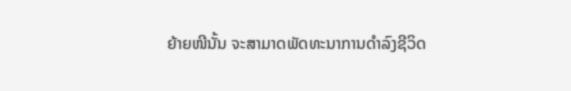ຍ້າຍໜີນັ້ນ ຈະສາມາດພັດທະນາການດຳລົງຊີວິດ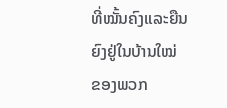ທີ່ໝັ້ນຄົງແລະຍືນຍົງຢູ່ໃນບ້ານໃໝ່
ຂອງພວກ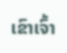ເຂົາເຈົ້າ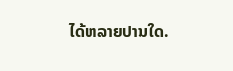ໄດ້ຫລາຍປານໃດ.